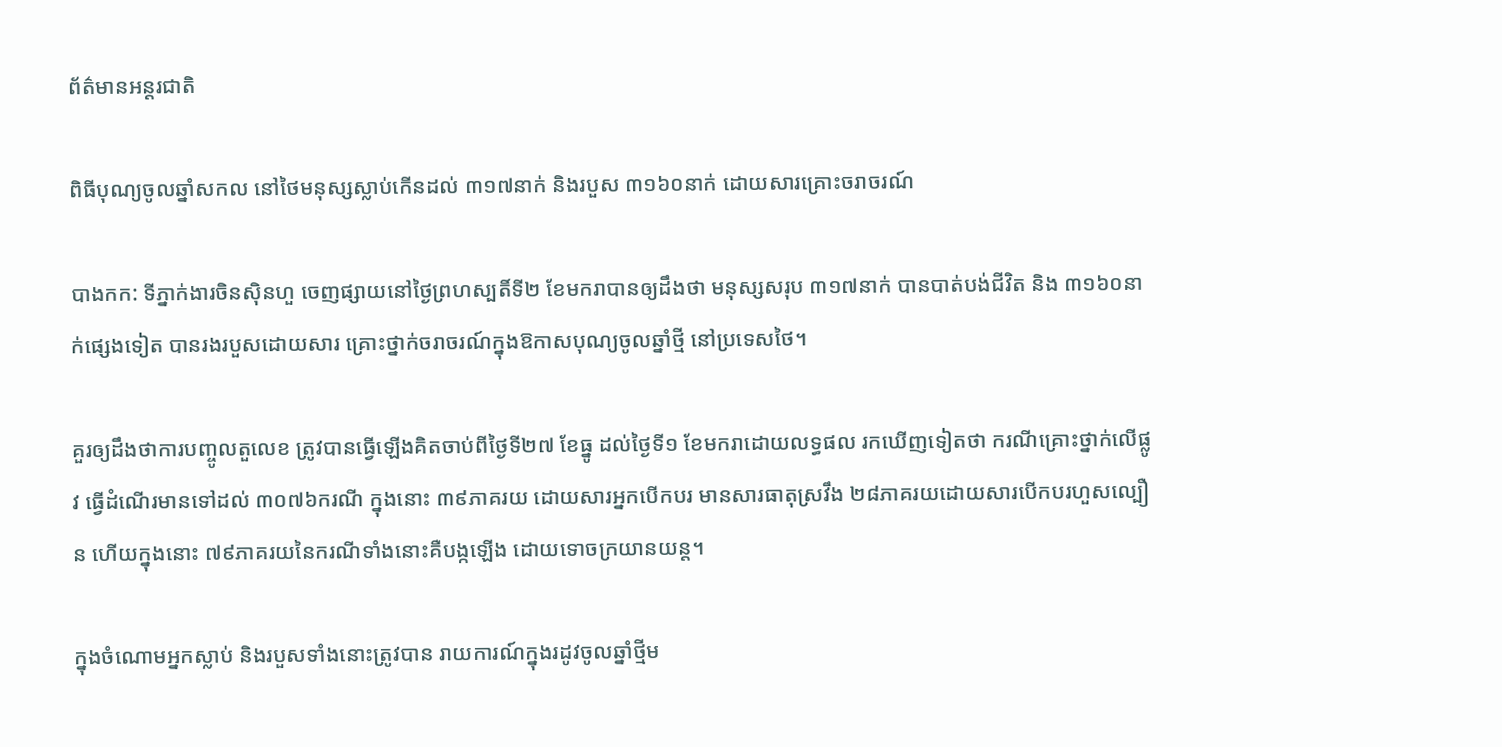ព័ត៌មានអន្តរជាតិ

ពិធីបុណ្យចូលឆ្នាំសកល នៅថៃមនុស្សស្លាប់កើនដល់ ៣១៧នាក់ និងរបួស ៣១៦០នាក់ ដោយសារគ្រោះចរាចរណ៍

បាងកក: ទីភ្នាក់ងារចិនស៊ិនហួ ចេញផ្សាយនៅថ្ងៃព្រហស្បតិ៍ទី២ ខែមករាបានឲ្យដឹងថា មនុស្សសរុប ៣១៧នាក់ បានបាត់បង់ជីវិត និង ៣១៦០នាក់ផ្សេងទៀត បានរងរបួសដោយសារ គ្រោះថ្នាក់ចរាចរណ៍ក្នុងឱកាសបុណ្យចូលឆ្នាំថ្មី នៅប្រទេសថៃ។

គួរឲ្យដឹងថាការបញ្ចូលតួលេខ ត្រូវបានធ្វើឡើងគិតចាប់ពីថ្ងៃទី២៧ ខែធ្នូ ដល់ថ្ងៃទី១ ខែមករាដោយលទ្ធផល រកឃើញទៀតថា ករណីគ្រោះថ្នាក់លើផ្លូវ ធ្វើដំណើរមានទៅដល់ ៣០៧៦ករណី ក្នុងនោះ ៣៩ភាគរយ ដោយសារអ្នកបើកបរ មានសារធាតុស្រវឹង ២៨ភាគរយដោយសារបើកបរហួសល្បឿន ហើយក្នុងនោះ ៧៩ភាគរយនៃករណីទាំងនោះគឺបង្កឡើង ដោយទោចក្រយានយន្ត។

ក្នុងចំណោមអ្នកស្លាប់ និងរបួសទាំងនោះត្រូវបាន រាយការណ៍ក្នុងរដូវចូលឆ្នាំថ្មីម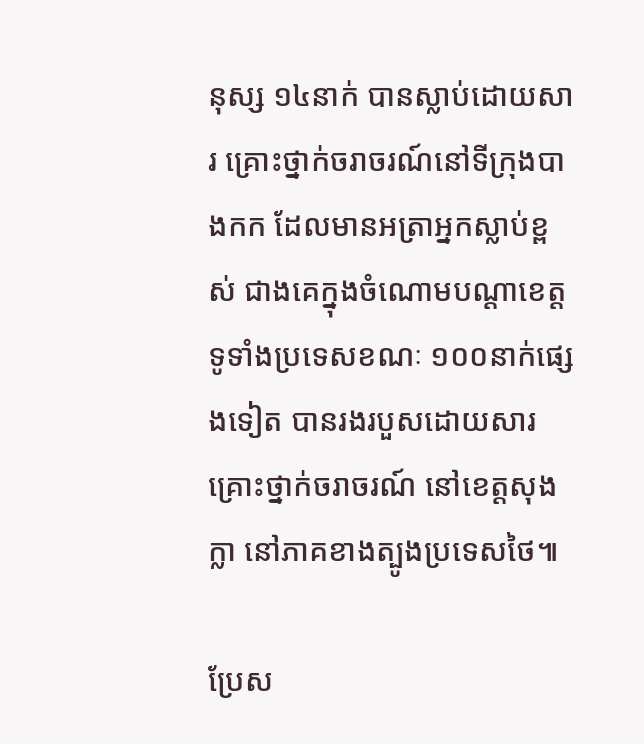នុស្ស ១៤នាក់ បានស្លាប់ដោយសារ គ្រោះថ្នាក់ចរាចរណ៍នៅទីក្រុងបាងកក ដែលមានអត្រាអ្នកស្លាប់ខ្ពស់ ជាងគេក្នុងចំណោមបណ្តាខេត្តទូទាំងប្រទេសខណៈ ១០០នាក់ផ្សេងទៀត បានរងរបួសដោយសារគ្រោះថ្នាក់ចរាចរណ៍ នៅខេត្តសុងក្លា នៅភាគខាងត្បូងប្រទេសថៃ៕

ប្រែស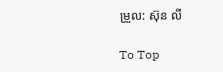ម្រួល: ស៊ុន លី

To Top